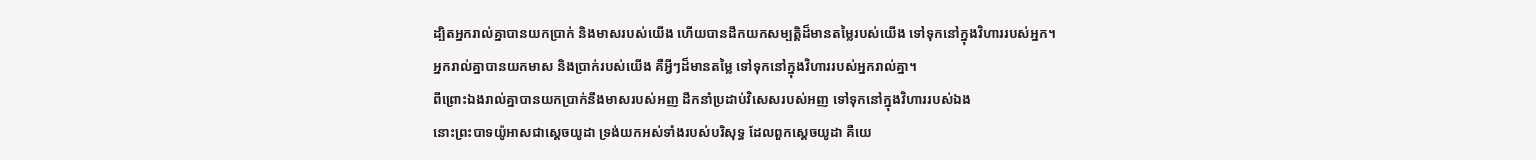ដ្បិតអ្នករាល់គ្នាបានយកប្រាក់ និងមាសរបស់យើង ហើយបានដឹកយកសម្បត្តិដ៏មានតម្លៃរបស់យើង ទៅទុកនៅក្នុងវិហាររបស់អ្នក។
អ្នករាល់គ្នាបានយកមាស និងប្រាក់របស់យើង គឺអ្វីៗដ៏មានតម្លៃ ទៅទុកនៅក្នុងវិហាររបស់អ្នករាល់គ្នា។
ពីព្រោះឯងរាល់គ្នាបានយកប្រាក់នឹងមាសរបស់អញ ដឹកនាំប្រដាប់វិសេសរបស់អញ ទៅទុកនៅក្នុងវិហាររបស់ឯង
នោះព្រះបាទយ៉ូអាសជាស្ដេចយូដា ទ្រង់យកអស់ទាំងរបស់បរិសុទ្ធ ដែលពួកស្ដេចយូដា គឺយេ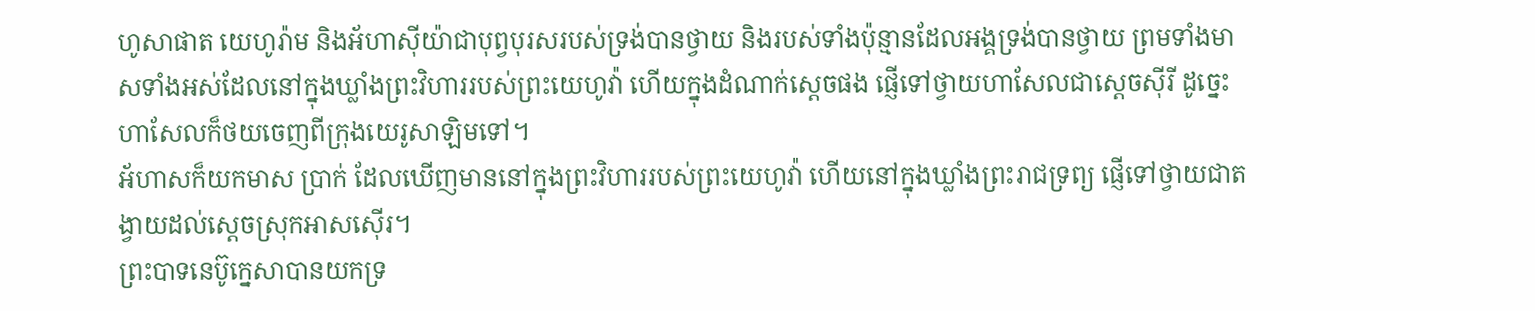ហូសាផាត យេហូរ៉ាម និងអ័ហាស៊ីយ៉ាជាបុព្វបុរសរបស់ទ្រង់បានថ្វាយ និងរបស់ទាំងប៉ុន្មានដែលអង្គទ្រង់បានថ្វាយ ព្រមទាំងមាសទាំងអស់ដែលនៅក្នុងឃ្លាំងព្រះវិហាររបស់ព្រះយេហូវ៉ា ហើយក្នុងដំណាក់ស្ដេចផង ផ្ញើទៅថ្វាយហាសែលជាស្ដេចស៊ីរី ដូច្នេះ ហាសែលក៏ថយចេញពីក្រុងយេរូសាឡិមទៅ។
អ័ហាសក៏យកមាស ប្រាក់ ដែលឃើញមាននៅក្នុងព្រះវិហាររបស់ព្រះយេហូវ៉ា ហើយនៅក្នុងឃ្លាំងព្រះរាជទ្រព្យ ផ្ញើទៅថ្វាយជាតង្វាយដល់ស្តេចស្រុកអាសស៊ើរ។
ព្រះបាទនេប៊ូក្នេសាបានយកទ្រ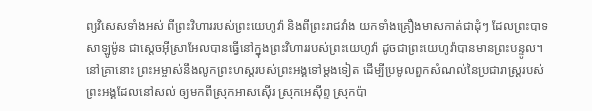ព្យវិសេសទាំងអស់ ពីព្រះវិហាររបស់ព្រះយេហូវ៉ា និងពីព្រះរាជវាំង យកទាំងគ្រឿងមាសកាត់ជាដុំៗ ដែលព្រះបាទសាឡូម៉ូន ជាស្តេចអ៊ីស្រាអែលបានធ្វើនៅក្នុងព្រះវិហាររបស់ព្រះយេហូវ៉ា ដូចជាព្រះយេហូវ៉ាបានមានព្រះបន្ទូល។
នៅគ្រានោះ ព្រះអម្ចាស់នឹងលូកព្រះហស្តរបស់ព្រះអង្គទៅម្តងទៀត ដើម្បីប្រមូលពួកសំណល់នៃប្រជារាស្ត្ររបស់ព្រះអង្គដែលនៅសល់ ឲ្យមកពីស្រុកអាសស៊ើរ ស្រុកអេស៊ីព្ទ ស្រុកប៉ា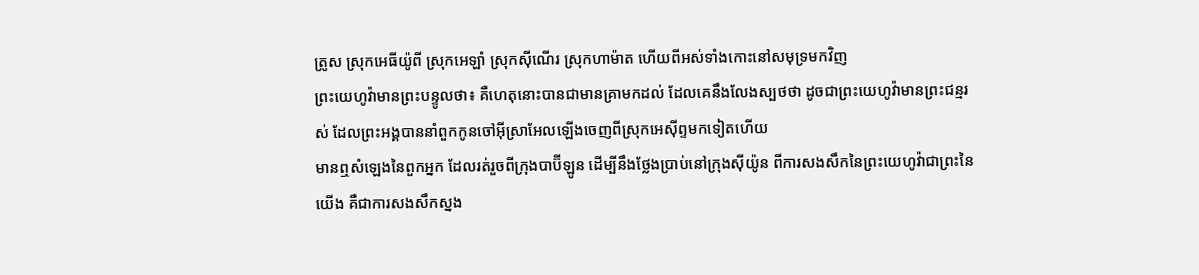ត្រូស ស្រុកអេធីយ៉ូពី ស្រុកអេឡាំ ស្រុកស៊ីណើរ ស្រុកហាម៉ាត ហើយពីអស់ទាំងកោះនៅសមុទ្រមកវិញ
ព្រះយេហូវ៉ាមានព្រះបន្ទូលថា៖ គឺហេតុនោះបានជាមានគ្រាមកដល់ ដែលគេនឹងលែងស្បថថា ដូចជាព្រះយេហូវ៉ាមានព្រះជន្មរស់ ដែលព្រះអង្គបាននាំពួកកូនចៅអ៊ីស្រាអែលឡើងចេញពីស្រុកអេស៊ីព្ទមកទៀតហើយ
មានឮសំឡេងនៃពួកអ្នក ដែលរត់រួចពីក្រុងបាប៊ីឡូន ដើម្បីនឹងថ្លែងប្រាប់នៅក្រុងស៊ីយ៉ូន ពីការសងសឹកនៃព្រះយេហូវ៉ាជាព្រះនៃយើង គឺជាការសងសឹកស្នង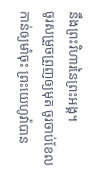នឹងព្រះវិហារនៃព្រះអង្គ។
ចូរសម្រួចព្រួញឲ្យមុត ចូរចាប់ខែលកាន់ឲ្យមាំចុះ ព្រះយេហូវ៉ាបាន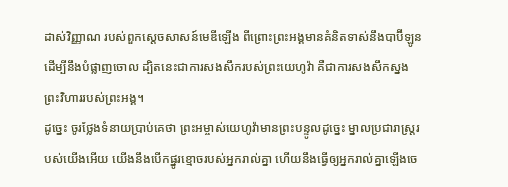ដាស់វិញ្ញាណ របស់ពួកស្តេចសាសន៍មេឌីឡើង ពីព្រោះព្រះអង្គមានគំនិតទាស់នឹងបាប៊ីឡូន ដើម្បីនឹងបំផ្លាញចោល ដ្បិតនេះជាការសងសឹករបស់ព្រះយេហូវ៉ា គឺជាការសងសឹកស្នងព្រះវិហាររបស់ព្រះអង្គ។
ដូច្នេះ ចូរថ្លែងទំនាយប្រាប់គេថា ព្រះអម្ចាស់យេហូវ៉ាមានព្រះបន្ទូលដូច្នេះ ម្នាលប្រជារាស្ត្ររបស់យើងអើយ យើងនឹងបើកផ្នូរខ្មោចរបស់អ្នករាល់គ្នា ហើយនឹងធ្វើឲ្យអ្នករាល់គ្នាឡើងចេ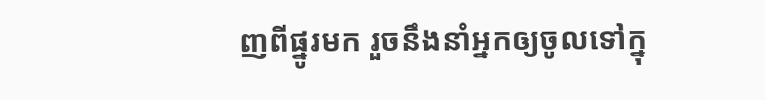ញពីផ្នូរមក រួចនឹងនាំអ្នកឲ្យចូលទៅក្នុ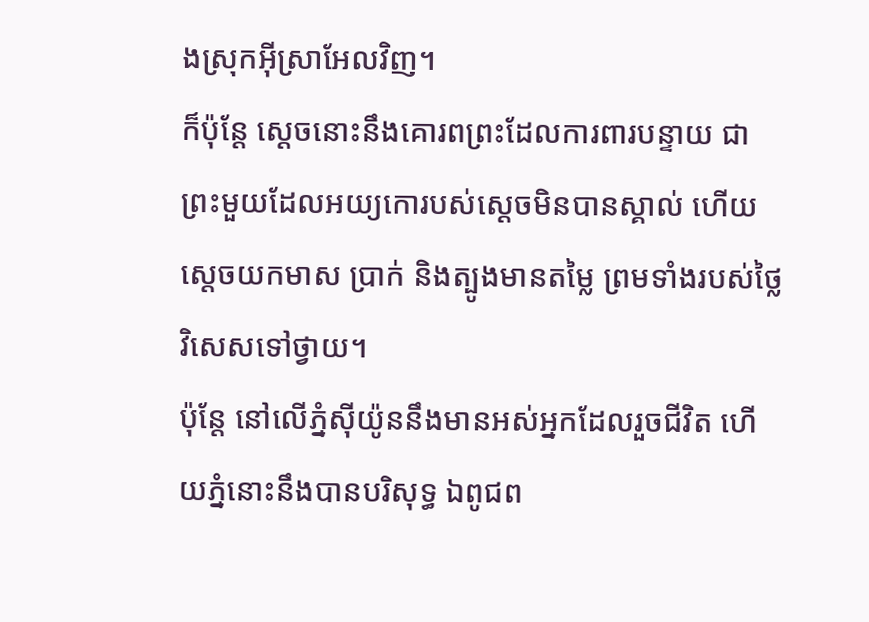ងស្រុកអ៊ីស្រាអែលវិញ។
ក៏ប៉ុន្ដែ ស្ដេចនោះនឹងគោរពព្រះដែលការពារបន្ទាយ ជាព្រះមួយដែលអយ្យកោរបស់ស្ដេចមិនបានស្គាល់ ហើយស្ដេចយកមាស ប្រាក់ និងត្បូងមានតម្លៃ ព្រមទាំងរបស់ថ្លៃវិសេសទៅថ្វាយ។
ប៉ុន្តែ នៅលើភ្នំស៊ីយ៉ូននឹងមានអស់អ្នកដែលរួចជីវិត ហើយភ្នំនោះនឹងបានបរិសុទ្ធ ឯពូជព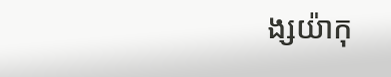ង្សយ៉ាកុ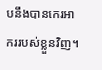បនឹងបានកេរអាកររបស់ខ្លួនវិញ។